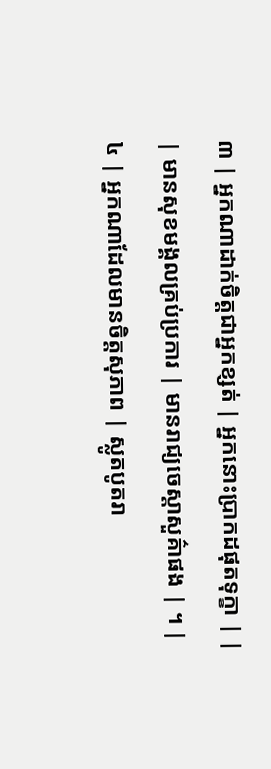៣ | អ្នកណាដាក់ចិត្តជាអ្នកខ្សត់ | អ្នកនោះប្រាកដផុតទុក្ខា | |
| មានសុខមង្គលគ្រប់ប្រការ | មានរាជ្យចេស្តាសួគ៌ាផង | ។ |
៤ | អ្នកណាដែលមានចិត្តសុភាព | ស្លូតបូតរា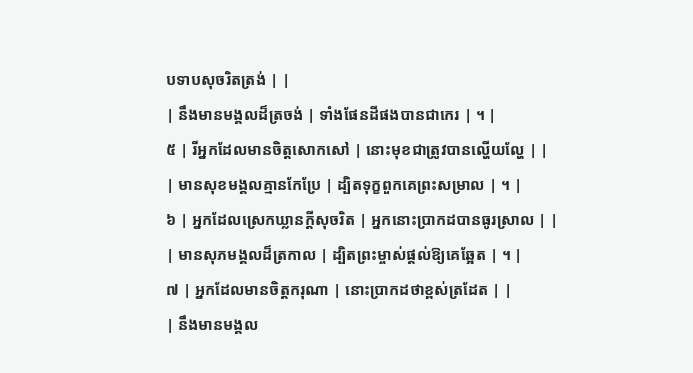បទាបសុចរិតត្រង់ | |
| នឹងមានមង្គលដ៏ត្រចង់ | ទាំងផែនដីផងបានជាកេរ | ។ |
៥ | រីអ្នកដែលមានចិត្តសោកសៅ | នោះមុខជាត្រូវបានល្ហើយល្ហែ | |
| មានសុខមង្គលគ្មានកែប្រែ | ដ្បិតទុក្ខពួកគេព្រះសម្រាល | ។ |
៦ | អ្នកដែលស្រេកឃ្លានក្តីសុចរិត | អ្នកនោះប្រាកដបានធូរស្រាល | |
| មានសុភមង្គលដ៏ត្រកាល | ដ្បិតព្រះម្ចាស់ផ្តល់ឱ្យគេឆ្អែត | ។ |
៧ | អ្នកដែលមានចិត្តករុណា | នោះប្រាកដថាខ្ពស់ត្រដែត | |
| នឹងមានមង្គល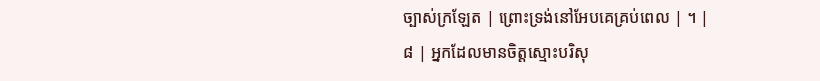ច្បាស់ក្រឡែត | ព្រោះទ្រង់នៅអែបគេគ្រប់ពេល | ។ |
៨ | អ្នកដែលមានចិត្តស្មោះបរិសុ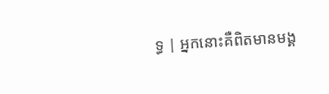ទ្ធ | អ្នកនោះគឺពិតមានមង្គ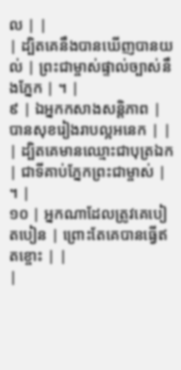ល | |
| ដ្បិតគេនឹងបានឃើញបានយល់ | ព្រះជាម្ចាស់ផ្ទាល់ច្បាស់នឹងភ្នែក | ។ |
៩ | ឯអ្នកកសាងសន្តិភាព | បានសុខរៀងរាបល្អអនេក | |
| ដ្បិតគេមានឈ្មោះជាបុត្រឯក | ជាទីគាប់ភ្នែកព្រះជាម្ចាស់ | ។ |
១០ | អ្នកណាដែលត្រូវគេបៀតបៀន | ព្រោះតែគេបានធ្វើឥតខ្ចោះ | |
|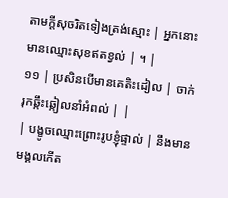តាមក្តីសុចរិតទៀងត្រង់ស្មោះ | អ្នកនោះមានឈ្មោះសុខឥតខ្វល់ | ។ |
១១ | ប្រសិនបើមានគេតិះដៀល | ចាក់រុកឆ្កឹះឆ្កៀលនាំអំពល់ | |
| បង្ខូចឈ្មោះព្រោះរូបខ្ញុំផ្ទាល់ | នឹងមានមង្គលកើត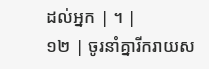ដល់អ្នក | ។ |
១២ | ចូរនាំគ្នារីករាយស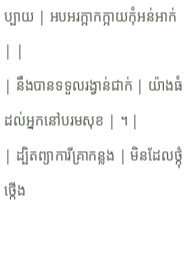ប្បាយ | អបអរក្អាកក្អាយកុំអន់អាក់ | |
| នឹងបានទទួលរង្វាន់ជាក់ | យ៉ាងធំដល់អ្នកនៅបរមសុខ | ។ |
| ដ្បិតព្យាការីគ្រាកន្លង | មិនដែលថ្កុំថ្កើង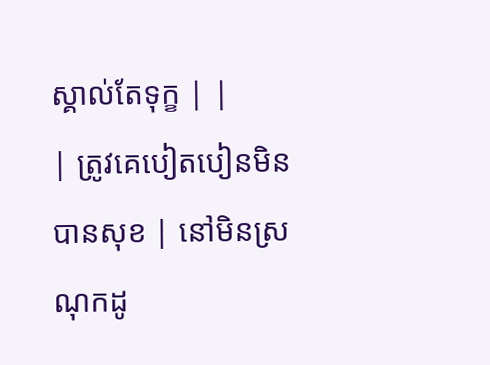ស្គាល់តែទុក្ខ | |
| ត្រូវគេបៀតបៀនមិនបានសុខ | នៅមិនស្រណុកដូ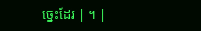ច្នេះដែរ | ។ |